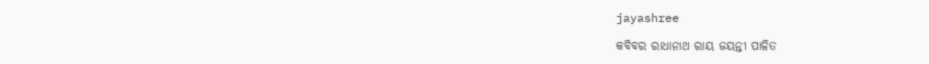jayashree

କବିବର ରାଧାନାଥ ରାୟ ଜୟନ୍ତୀ ପାଳିତ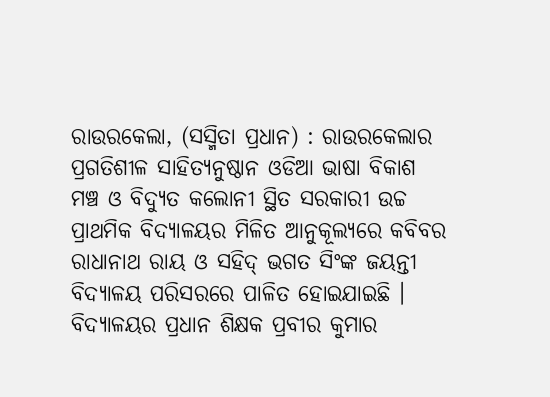ରାଉରକେଲା, (ସସ୍ମିତା ପ୍ରଧାନ) : ରାଉରକେଲାର ପ୍ରଗତିଶୀଳ ସାହିତ୍ୟନୁଷ୍ଠାନ ଓଡିଆ ଭାଷା ବିକାଶ ମଞ୍ଚ ଓ ବିଦ୍ୟୁତ କଲୋନୀ ସ୍ଥିତ ସରକାରୀ ଉଚ୍ଚ ପ୍ରାଥମିକ ବିଦ୍ୟାଳୟର ମିଳିତ ଆନୁକୂଲ୍ୟରେ କବିବର ରାଧାନାଥ ରାୟ ଓ ସହିଦ୍‌ ଭଗତ ସିଂଙ୍କ ଜୟନ୍ତୀ ବିଦ୍ୟାଳୟ ପରିସରରେ ପାଳିତ ହୋଇଯାଇଛି । ବିଦ୍ୟାଳୟର ପ୍ରଧାନ ଶିକ୍ଷକ ପ୍ରବୀର କୁମାର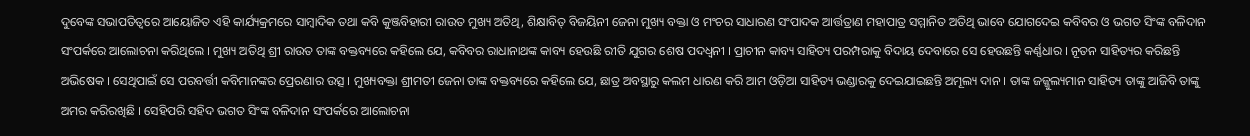ଦୁବେଙ୍କ ସଭାପତିତ୍ୱରେ ଆୟୋଜିତ ଏହି କାର୍ଯ୍ୟକ୍ରମରେ ସାମ୍ବାଦିକ ତଥା କବି କୁଞ୍ଜବିହାରୀ ରାଉତ ମୁଖ୍ୟ ଅତିଥି, ଶିକ୍ଷାବିତ୍ ବିଜୟିନୀ ଜେନା ମୁଖ୍ୟ ବକ୍ତା ଓ ମଂଚର ସାଧାରଣ ସଂପାଦକ ଆର୍ତ୍ତତ୍ରାଣ ମହାପାତ୍ର ସମ୍ମାନିତ ଅତିଥି ଭାବେ ଯୋଗଦେଇ କବିବର ଓ ଭଗତ ସିଂଙ୍କ ବଳିଦାନ ସଂପର୍କରେ ଆଲୋଚନା କରିଥିଲେ । ମୁଖ୍ୟ ଅତିଥି ଶ୍ରୀ ରାଉତ ତାଙ୍କ ବକ୍ତବ୍ୟରେ କହିଲେ ଯେ, କବିବର ରାଧାନାଥଙ୍କ କାବ୍ୟ ହେଉଛି ରୀତି ଯୁଗର ଶେଷ ପଦଧ୍ୱନୀ । ପ୍ରାଚୀନ କାବ୍ୟ ସାହିତ୍ୟ ପରମ୍ପରାକୁ ବିଦାୟ ଦେବାରେ ସେ ହେଉଛନ୍ତି କର୍ଣ୍ଣଧାର । ନୂତନ ସାହିତ୍ୟର କରିଛନ୍ତି ଅଭିଷେକ । ସେଥିପାଇଁ ସେ ପରବର୍ତ୍ତୀ କବିମାନଙ୍କର ପ୍ରେରଣାର ଉତ୍ସ । ମୁଖ୍ୟବକ୍ତା ଶ୍ରୀମତୀ ଜେନା ତାଙ୍କ ବକ୍ତବ୍ୟରେ କହିଲେ ଯେ, ଛାତ୍ର ଅବସ୍ଥାରୁ କଲମ ଧାରଣ କରି ଆମ ଓଡ଼ିଆ ସାହିତ୍ୟ ଭଣ୍ଡାରକୁ ଦେଇଯାଇଛନ୍ତି ଅମୂଲ୍ୟ ଦାନ । ତାଙ୍କ ଜଜ୍ଜୁଲ୍ୟମାନ ସାହିତ୍ୟ ତାଙ୍କୁ ଆଜିବି ତାଙ୍କୁ ଅମର କରିରଖିଛି । ସେହିପରି ସହିଦ ଭଗତ ସିଂଙ୍କ ବଳିଦାନ ସଂପର୍କରେ ଆଲୋଚନା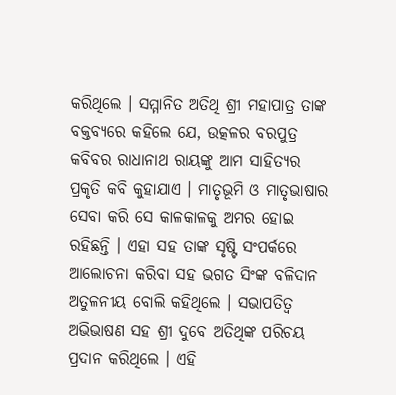କରିଥିଲେ । ସମ୍ମାନିତ ଅତିଥି ଶ୍ରୀ ମହାପାତ୍ର ତାଙ୍କ ବକ୍ତବ୍ୟରେ କହିଲେ ଯେ, ଉତ୍କଳର ବରପୁତ୍ର କବିବର ରାଧାନାଥ ରାୟଙ୍କୁ ଆମ ସାହିତ୍ୟର ପ୍ରକୃତି କବି କୁହାଯାଏ । ମାତୃଭୂମି ଓ ମାତୃଭାଷାର ସେବା କରି ସେ କାଳକାଳକୁ ଅମର ହୋଇ ରହିଛନ୍ତି । ଏହା ସହ ତାଙ୍କ ସୃଷ୍ଟି ସଂପର୍କରେ ଆଲୋଚନା କରିବା ସହ ଭଗତ ସିଂଙ୍କ ବଳିଦାନ ଅତୁଳନୀୟ ବୋଲି କହିଥିଲେ । ସଭାପତିତ୍ୱ ଅଭିଭାଷଣ ସହ ଶ୍ରୀ ଦୁବେ ଅତିଥିଙ୍କ ପରିଚୟ ପ୍ରଦାନ କରିଥିଲେ । ଏହି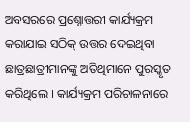ଅବସରରେ ପ୍ରଶ୍ନୋତ୍ତରୀ କାର୍ଯ୍ୟକ୍ରମ କରାଯାଇ ସଠିକ୍ ଉତ୍ତର ଦେଇଥିବା ଛାତ୍ରଛାତ୍ରୀମାନଙ୍କୁ ଅତିଥିମାନେ ପୁରସ୍କୃତ କରିଥିଲେ । କାର୍ଯ୍ୟକ୍ରମ ପରିଚାଳନାରେ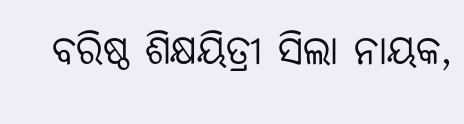ବରିଷ୍ଠ ଶିକ୍ଷୟିତ୍ରୀ ସିଲା ନାୟକ,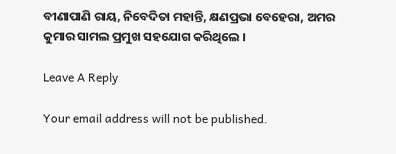ବୀଣାପାଣି ରାୟ, ନିବେଦିତା ମହାନ୍ତି, କ୍ଷଣପ୍ରଭା ବେହେରା, ଅମର କୁମାର ସାମଲ ପ୍ରମୁଖ ସହଯୋଗ କରିଥିଲେ ।

Leave A Reply

Your email address will not be published.